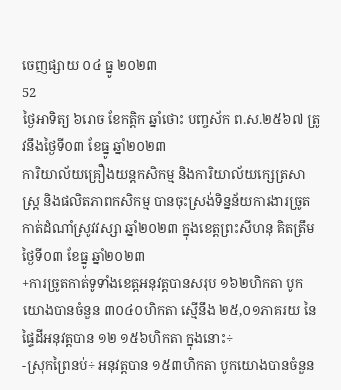ចេញផ្សាយ ០៤ ធ្នូ ២០២៣
52
ថ្ងៃអាទិត្យ ៦រោច ខែកត្ដិក ឆ្នាំថោះ បញ្ចស័ក ព.ស.២៥៦៧ ត្រូវនឹងថ្ងៃទី០៣ ខែធ្នូ ឆ្នាំ២០២៣
ការិយាល័យគ្រឿងយន្តកសិកម្ម និងការិយាល័យក្សេត្រសាស្ដ្រ និងផលិតភាពកសិកម្ម បានចុះស្រង់ទិន្នន័យការងារច្រូតកាត់ដំណាំស្រូវវស្សា ឆ្នាំ២០២៣ ក្នុងខេត្តព្រះសីហនុ គិតត្រឹមថ្ងៃទី០៣ ខែធ្នូ ឆ្នាំ២០២៣
+ការច្រូតកាត់ទូទាំងខេត្តអនុវត្តបានសរុប ១៦២ហិកតា បូកយោងបានចំនួន ៣០៤០ហិកតា ស្មើនឹង ២៥,០១ភាគរយ នៃផ្ទៃដីអនុវត្ដបាន ១២ ១៥៦ហិកតា ក្នុងនោះ÷
-ស្រុកព្រៃនប់÷ អនុវត្តបាន ១៥៣ហិកតា បូកយោងបានចំនួន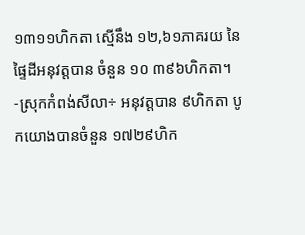១៣១១ហិកតា ស្មើនឹង ១២,៦១ភាគរយ នៃផ្ទៃដីអនុវត្តបាន ចំនួន ១០ ៣៩៦ហិកតា។
-ស្រុកកំពង់សីលា÷ អនុវត្តបាន ៩ហិកតា បូកយោងបានចំនួន ១៧២៩ហិក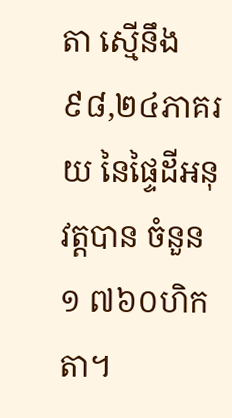តា ស្មើនឹង ៩៨,២៤ភាគរយ នៃផ្ទៃដីអនុវត្តបាន ចំនួន ១ ៧៦០ហិកតា។